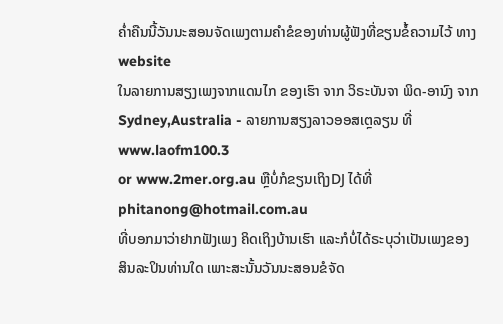ຄ່ຳຄືນນີ້ວັນນະສອນຈັດເພງຕາມຄຳຂໍຂອງທ່ານຜູ້ຟັງທີ່ຂຽນຂໍ້ຄວາມໄວ້ ທາງ website
ໃນລາຍການສຽງເພງຈາກແດນໄກ ຂອງເຮົາ ຈາກ ວິຣະບັນຈາ ພິດ-ອານົງ ຈາກ
Sydney,Australia - ລາຍການສຽງລາວອອສເຕຼລຽນ ທີ່ www.laofm100.3
or www.2mer.org.au ຫຼືບໍ່ກໍຂຽນເຖິງDJ ໄດ້ທີ່ phitanong@hotmail.com.au
ທີ່ບອກມາວ່າຢາກຟັງເພງ ຄິດເຖິງບ້ານເຮົາ ແລະກໍບໍ່ໄດ້ຣະບຸວ່າເປັນເພງຂອງ
ສິນລະປິນທ່ານໃດ ເພາະສະນັ້ນວັນນະສອນຂໍຈັດ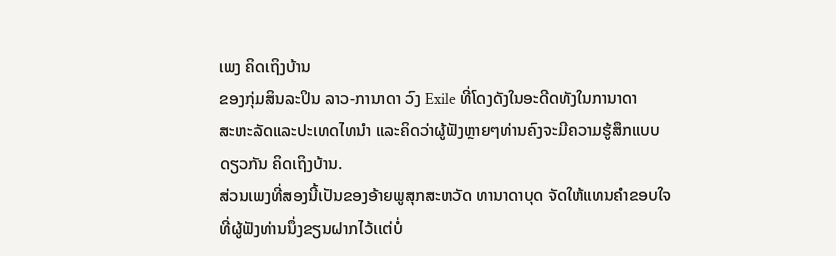ເພງ ຄິດເຖິງບ້ານ
ຂອງກຸ່ມສິນລະປິນ ລາວ-ການາດາ ວົງ Exile ທີ່ໂດງດັງໃນອະດີດທັງໃນການາດາ
ສະຫະລັດແລະປະເທດໄທນຳ ແລະຄິດວ່າຜູ້ຟັງຫຼາຍໆທ່ານຄົງຈະມີຄວາມຮູ້ສຶກແບບ
ດຽວກັນ ຄິດເຖິງບ້ານ.
ສ່ວນເພງທີ່ສອງນີ້ເປັນຂອງອ້າຍພູສຸກສະຫວັດ ທານາດາບຸດ ຈັດໃຫ້ແທນຄຳຂອບໃຈ
ທີ່ຜູ້ຟັງທ່ານນຶ່ງຂຽນຝາກໄວ້ເເຕ່ບໍ່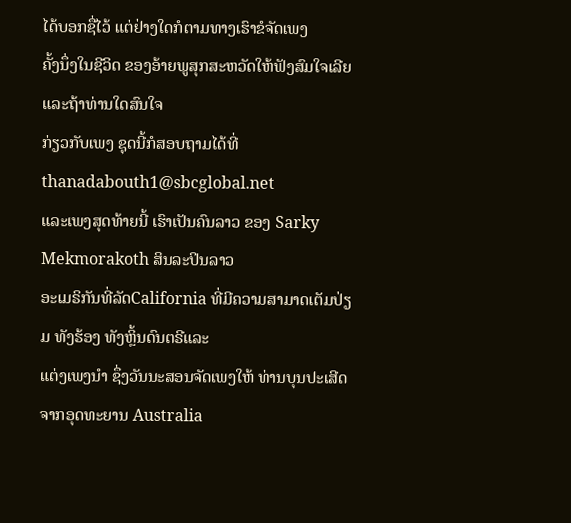ໄດ້ບອກຊື່ໄວ້ ແຕ່ຢ່າງໃດກໍຕາມທາງເຮົາຂໍຈັດເພງ
ຄັ້ງນຶ່ງໃນຊີວິດ ຂອງອ້າຍພູສຸກສະຫວັດໃຫ້ຟັງສົມໃຈເລີຍ ແລະຖ້າທ່ານໃດສົນໃຈ
ກ່ຽວກັບເພງ ຊຸດນີ້ກໍສອບຖາມໄດ້ທີ່ thanadabouth1@sbcglobal.net
ແລະເພງສຸດທ້າຍນີ້ ເຮົາເປັນຄົນລາວ ຂອງ Sarky Mekmorakoth ສິນລະປິນລາວ
ອະເມຣິກັນທີ່ລັດCalifornia ທີ່ມີຄວາມສາມາດເຕັມປ່ຽມ ທັງຮ້ອງ ທັງຫຼິ້ນດົນຕຣີແລະ
ແຕ່ງເພງນຳ ຊຶ່ງວັນນະສອນຈັດເພງໃຫ້ ທ່ານບຸນປະເສີດ ຈາກອຸດທະຍານ Australia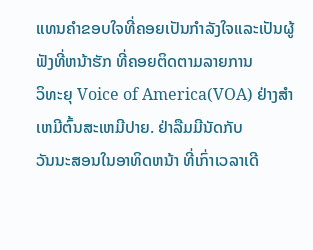ແທນຄຳຂອບໃຈທີ່ຄອຍເປັນກຳລັງໃຈແລະເປັນຜູ້ຟັງທີ່ຫນ້າຮັກ ທີ່ຄອຍຕິດຕາມລາຍການ
ວິທະຍຸ Voice of America(VOA) ຢ່າງສຳເຫມີຕົ້ນສະເຫມີປາຍ. ຢ່າລືມມີນັດກັບ
ວັນນະສອນໃນອາທິດຫນ້າ ທີ່ເກົ່າເວລາເດີ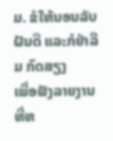ມ. ຂໍໃຫ້ນອນລັບຝັນດີ ແລະກໍຢ່າລືມ ກົດສຽງ
ເພື່ອຟັງລາຍງານທີ່ຫ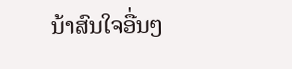ນ້າສົນໃຈອື່ນໆ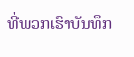ທີ່ພວກເຮົາບັນທຶກ